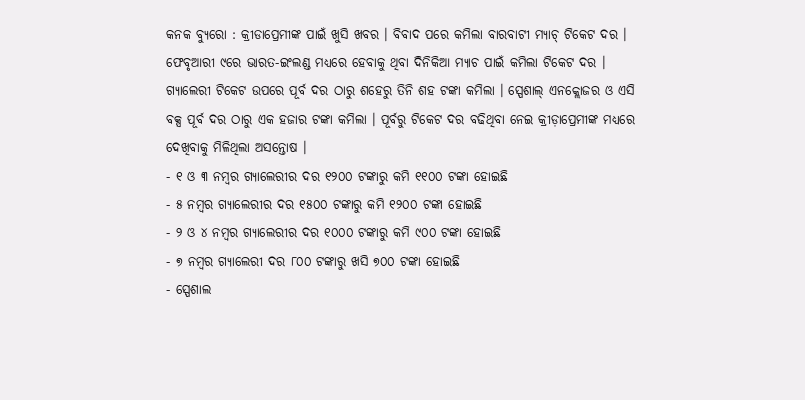କନକ ବ୍ୟୁରୋ : କ୍ରୀଡାପ୍ରେମୀଙ୍କ ପାଇଁ ଖୁସି ଖବର । ବିବାଦ ପରେ କମିଲା ବାରବାଟୀ ମ୍ୟାଚ୍ ଟିକେଟ ଦର । ଫେବୃଆରୀ ୯ରେ ଭାରତ-ଇଂଲଣ୍ଡ ମଧ୍ୟରେ ହେବାକୁ ଥିବା ଦିନିକିଆ ମ୍ୟାଚ ପାଇଁ କମିଲା ଟିକେଟ ଦର । ଗ୍ୟାଲେରୀ ଟିକେଟ ଉପରେ ପୂର୍ବ ଦର ଠାରୁ ଶହେରୁ ତିନି ଶହ ଟଙ୍କା କମିଲା । ସ୍ପେଶାଲ୍ ଏନକ୍ଲୋଜର ଓ ଏସି ବକ୍ସ ପୂର୍ବ ଦର ଠାରୁ ଏକ ହଜାର ଟଙ୍କା କମିଲା । ପୂର୍ବରୁ ଟିକେଟ ଦର ବଢିଥିବା ନେଇ କ୍ରୀଡ଼ାପ୍ରେମୀଙ୍କ ମଧ୍ୟରେ ଦେଖିବାକୁ ମିଳିଥିଲା ଅସନ୍ତୋଷ ।
- ୧ ଓ ୩ ନମ୍ବର ଗ୍ୟାଲେରୀର ଦର ୧୨୦୦ ଟଙ୍କାରୁ କମି ୧୧୦୦ ଟଙ୍କା ହୋଇଛି
- ୫ ନମ୍ବର ଗ୍ୟାଲେରୀର ଦର ୧୫୦୦ ଟଙ୍କାରୁ କମି ୧୨୦୦ ଟଙ୍କା ହୋଇଛି
- ୨ ଓ ୪ ନମ୍ବର ଗ୍ୟାଲେରୀର ଦର ୧୦୦୦ ଟଙ୍କାରୁ କମି ୯୦୦ ଟଙ୍କା ହୋଇଛି
- ୭ ନମ୍ବର ଗ୍ୟାଲେରୀ ଦର ୮୦୦ ଟଙ୍କାରୁ ଖସି ୭୦୦ ଟଙ୍କା ହୋଇଛି
- ସ୍ପେଶାଲ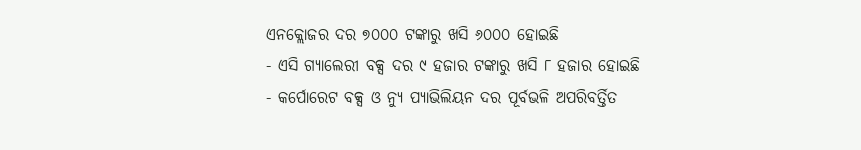ଏନକ୍ଲୋଜର ଦର ୭୦୦୦ ଟଙ୍କାରୁ ଖସି ୬୦୦୦ ହୋଇଛି
- ଏସି ଗ୍ୟାଲେରୀ ବକ୍ସ ଦର ୯ ହଜାର ଟଙ୍କାରୁ ଖସି ୮ ହଜାର ହୋଇଛି
- କର୍ପୋରେଟ ବକ୍ସ ଓ ନ୍ୟୁ ପ୍ୟାଭିଲିୟନ ଦର ପୂର୍ବଭଳି ଅପରିବର୍ତ୍ତିତ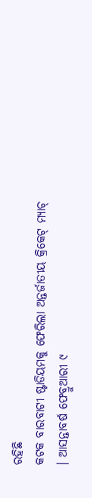ରହିଛି
କଟକ ବାରବାଟୀ ଷ୍ଟାଡିୟମକୁ ଫେରିଲା ଅନ୍ତର୍ଜାତୀୟ କ୍ରିକେଟ୍ ମ୍ୟାଚ୍ । ଆସନ୍ତାବର୍ଷ ଫେବ୍ରୁଆରୀ ୯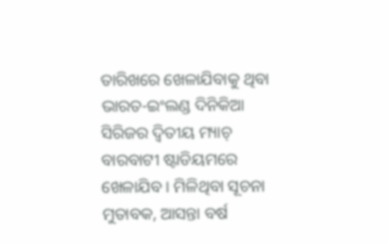ତାରିଖରେ ଖେଳାଯିବାକୁ ଥିବା ଭାରତ-ଇଂଲଣ୍ଡ ଦିନିକିଆ ସିରିଜର ଦ୍ୱିତୀୟ ମ୍ୟାଚ୍ ବାରବାଟୀ ଷ୍ଟାଡିୟମରେ ଖେଳାଯିବ । ମିଳିଥିବା ସୂଚନା ମୁତାବକ, ଆସନ୍ତା ବର୍ଷ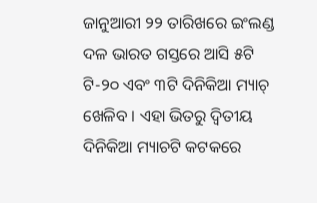ଜାନୁଆରୀ ୨୨ ତାରିଖରେ ଇଂଲଣ୍ଡ ଦଳ ଭାରତ ଗସ୍ତରେ ଆସି ୫ଟି ଟି-୨୦ ଏବଂ ୩ଟି ଦିନିକିଆ ମ୍ୟାଚ୍ ଖେଳିବ । ଏହା ଭିତରୁ ଦ୍ୱିତୀୟ ଦିନିକିଆ ମ୍ୟାଚଟି କଟକରେ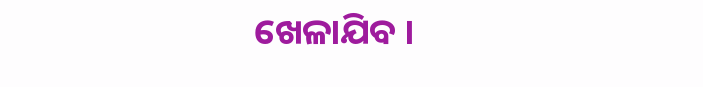ଖେଳାଯିବ ।